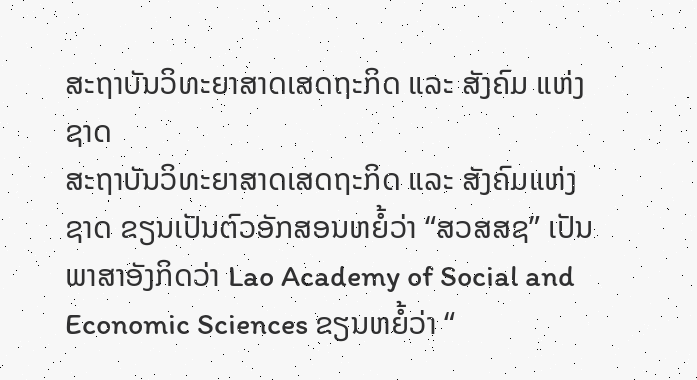ສະຖາບັນວິທະຍາສາດເສດຖະກິດ ແລະ ສັງຄົມ ແຫ່ງຊາດ
ສະຖາບັນວິທະຍາສາດເສດຖະກິດ ແລະ ສັງຄົມແຫ່ງຊາດ ຂຽນເປັນຕົວອັກສອນຫຍໍ້ວ່າ “ສວສສຊ” ເປັນພາສາອັງກິດວ່າ Lao Academy of Social and Economic Sciences ຂຽນຫຍໍ້ວ່າ “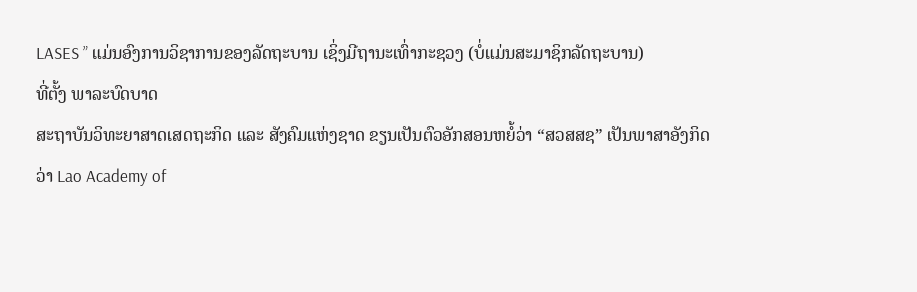LASES ” ແມ່ນອົງການວິຊາການຂອງລັດຖະບານ ເຊິ່ງມີຖານະເທົ່າກະຊວງ (ບໍ່ແມ່ນສະມາຊິກລັດຖະບານ)
ທີ່ຕັ້ງ ພາລະບົດບາດ
ສະຖາບັນວິທະຍາສາດເສດຖະກິດ ແລະ ສັງຄົມແຫ່ງຊາດ ຂຽນເປັນຕົວອັກສອນຫຍໍ້ວ່າ “ສວສສຊ” ເປັນພາສາອັງກິດວ່າ Lao Academy of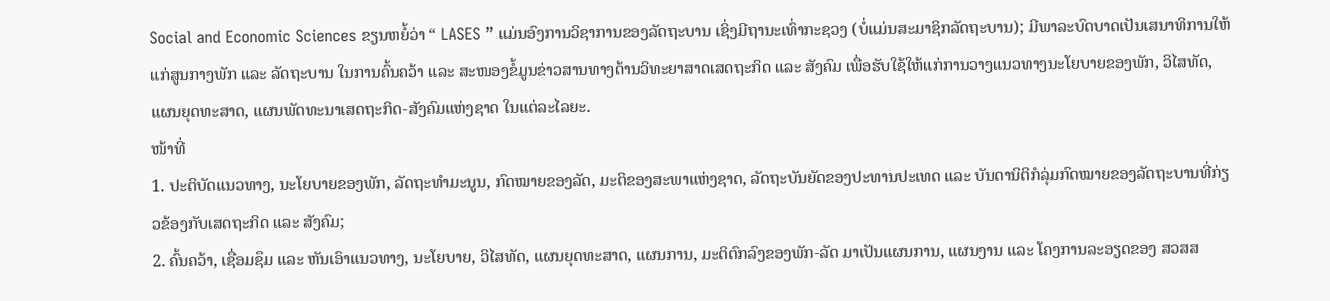Social and Economic Sciences ຂຽນຫຍໍ້ວ່າ “ LASES ” ແມ່ນອົງການວິຊາການຂອງລັດຖະບານ ເຊິ່ງມີຖານະເທົ່າກະຊວງ (ບໍ່ແມ່ນສະມາຊິກລັດຖະບານ); ມີພາລະບົດບາດເປັນເສນາທິການໃຫ້ແກ່ສູນກາງພັກ ແລະ ລັດຖະບານ ໃນການຄົ້ນຄວ້າ ແລະ ສະໜອງຂໍ້ມູນຂ່າວສານທາງດ້ານວິທະຍາສາດເສດຖະກິດ ແລະ ສັງຄົມ ເພື່ອຮັບໃຊ້ໃຫ້ແກ່ການວາງແນວທາງນະໂຍບາຍຂອງພັກ, ວິໄສທັດ, ແຜນຍຸດທະສາດ, ແຜນພັດທະນາເສດຖະກິດ-ສັງຄົມແຫ່ງຊາດ ໃນແຕ່ລະໄລຍະ.
ໜ້າທີ່
1. ປະຕິບັດແນວທາງ, ນະໂຍບາຍຂອງພັກ, ລັດຖະທຳມະນູນ, ກົດໝາຍຂອງລັດ, ມະຕິຂອງສະພາແຫ່ງຊາດ, ລັດຖະບັນຍັດຂອງປະທານປະເທດ ແລະ ບັນດານິຕິກໍລຸ່ມກົດໝາຍຂອງລັດຖະບານທີ່ກ່ຽວຂ້ອງກັບເສດຖະກິດ ແລະ ສັງຄົມ;
2. ຄົ້ນຄວ້າ, ເຊື່ອມຊຶມ ແລະ ຫັນເອົາແນວທາງ, ນະໂຍບາຍ, ວິໄສທັດ, ແຜນຍຸດທະສາດ, ແຜນການ, ມະຕິຕົກລົງຂອງພັກ-ລັດ ມາເປັນແຜນການ, ແຜນງານ ແລະ ໂຄງການລະອຽດຂອງ ສວສສ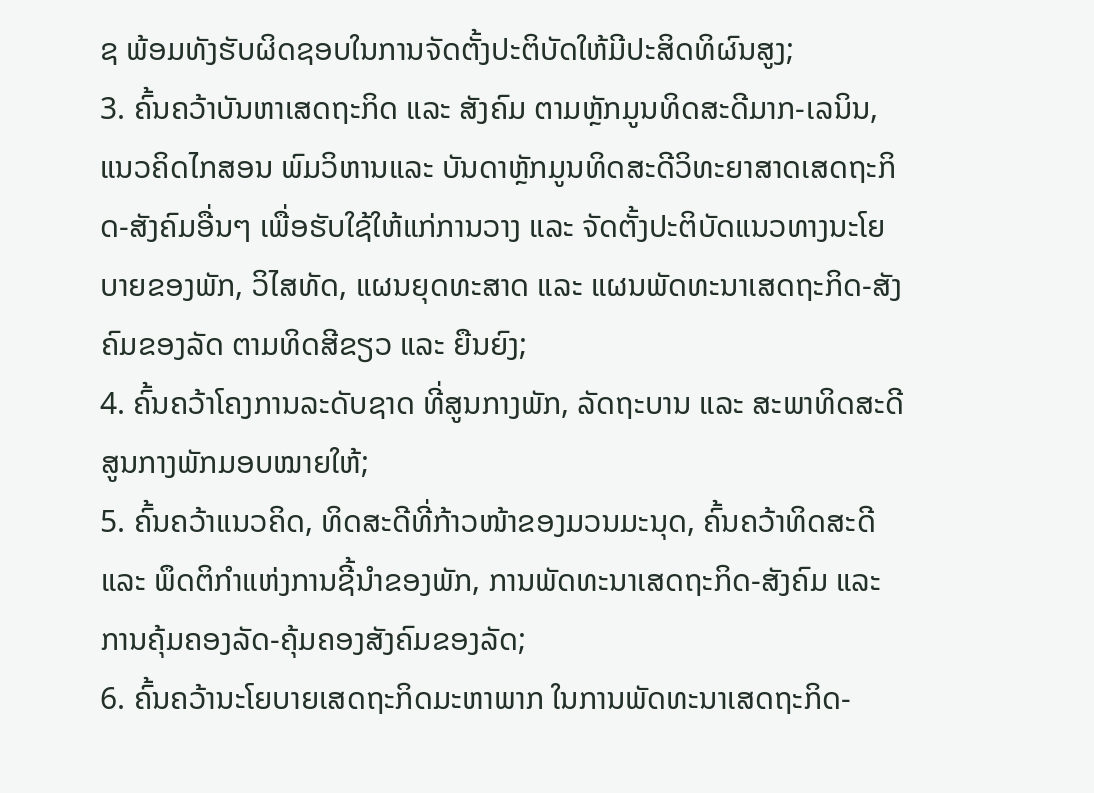ຊ ພ້ອມທັງຮັບຜິດຊອບໃນການຈັດຕັ້ງປະຕິບັດໃຫ້ມີປະສິດທິຜົນສູງ;
3. ຄົ້ນຄວ້າບັນຫາເສດຖະກິດ ແລະ ສັງຄົມ ຕາມຫຼັກມູນທິດສະດີມາກ-ເລນິນ, ແນວຄິດໄກສອນ ພົມວິຫານແລະ ບັນດາຫຼັກມູນທິດສະດີວິທະຍາສາດເສດຖະກິດ-ສັງຄົມອື່ນໆ ເພື່ອຮັບໃຊ້ໃຫ້ແກ່ການວາງ ແລະ ຈັດຕັ້ງປະຕິບັດແນວທາງນະໂຍບາຍຂອງພັກ, ວິໄສທັດ, ແຜນຍຸດທະສາດ ແລະ ແຜນພັດທະນາເສດຖະກິດ-ສັງຄົມຂອງລັດ ຕາມທິດສີຂຽວ ແລະ ຍືນຍົງ;
4. ຄົ້ນຄວ້າໂຄງການລະດັບຊາດ ທີ່ສູນກາງພັກ, ລັດຖະບານ ແລະ ສະພາທິດສະດີສູນກາງພັກມອບໝາຍໃຫ້;
5. ຄົ້ນຄວ້າແນວຄິດ, ທິດສະດີທີ່ກ້າວໜ້າຂອງມວນມະນຸດ, ຄົ້ນຄວ້າທິດສະດີ ແລະ ພຶດຕິກຳແຫ່ງການຊີ້ນຳຂອງພັກ, ການພັດທະນາເສດຖະກິດ-ສັງຄົມ ແລະ ການຄຸ້ມຄອງລັດ-ຄຸ້ມຄອງສັງຄົມຂອງລັດ;
6. ຄົ້ນຄວ້ານະໂຍບາຍເສດຖະກິດມະຫາພາກ ໃນການພັດທະນາເສດຖະກິດ-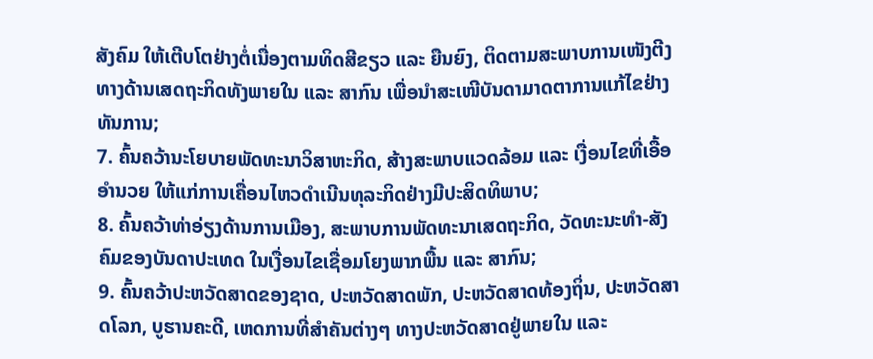ສັງຄົມ ໃຫ້ເຕີບໂຕຢ່າງຕໍ່ເນື່ອງຕາມທິດສີຂຽວ ແລະ ຍືນຍົງ, ຕິດຕາມສະພາບການເໜັງຕີງທາງດ້ານເສດຖະກິດທັງພາຍໃນ ແລະ ສາກົນ ເພື່ອນຳສະເໜີບັນດາມາດຕາການແກ້ໄຂຢ່າງທັນການ;
7. ຄົ້ນຄວ້ານະໂຍບາຍພັດທະນາວິສາຫະກິດ, ສ້າງສະພາບແວດລ້ອມ ແລະ ເງື່ອນໄຂທີ່ເອື້ອອຳນວຍ ໃຫ້ແກ່ການເຄື່ອນໄຫວດຳເນີນທຸລະກິດຢ່າງມີປະສິດທິພາບ;
8. ຄົ້ນຄວ້າທ່າອ່ຽງດ້ານການເມືອງ, ສະພາບການພັດທະນາເສດຖະກິດ, ວັດທະນະທຳ-ສັງຄົມຂອງບັນດາປະເທດ ໃນເງື່ອນໄຂເຊື່ອມໂຍງພາກພື້ນ ແລະ ສາກົນ;
9. ຄົ້ນຄວ້າປະຫວັດສາດຂອງຊາດ, ປະຫວັດສາດພັກ, ປະຫວັດສາດທ້ອງຖິ່ນ, ປະຫວັດສາດໂລກ, ບູຮານຄະດີ, ເຫດການທີ່ສຳຄັນຕ່າງໆ ທາງປະຫວັດສາດຢູ່ພາຍໃນ ແລະ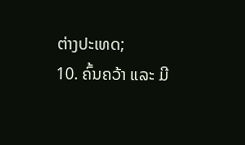ຕ່າງປະເທດ;
10. ຄົ້ນຄວ້າ ແລະ ມີ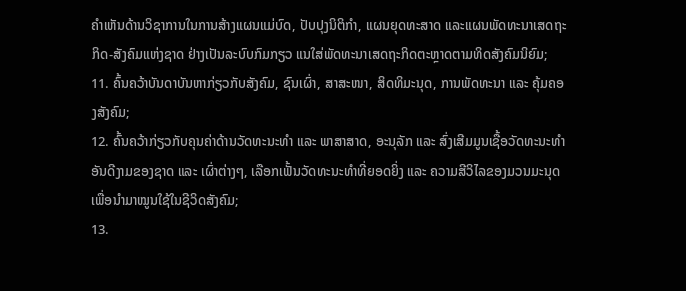ຄຳເຫັນດ້ານວິຊາການໃນການສ້າງແຜນແມ່ບົດ, ປັບປຸງນິຕິກຳ, ແຜນຍຸດທະສາດ ແລະແຜນພັດທະນາເສດຖະກິດ-ສັງຄົມແຫ່ງຊາດ ຢ່າງເປັນລະບົບກົມກຽວ ແນໃສ່ພັດທະນາເສດຖະກິດຕະຫຼາດຕາມທິດສັງຄົມນິຍົມ;
11. ຄົ້ນຄວ້າບັນດາບັນຫາກ່ຽວກັບສັງຄົມ, ຊົນເຜົ່າ, ສາສະໜາ, ສິດທິມະນຸດ, ການພັດທະນາ ແລະ ຄຸ້ມຄອງສັງຄົມ;
12. ຄົ້ນຄວ້າກ່ຽວກັບຄຸນຄ່າດ້ານວັດທະນະທຳ ແລະ ພາສາສາດ, ອະນຸລັກ ແລະ ສົ່ງເສີມມູນເຊື້ອວັດທະນະທຳອັນດີງາມຂອງຊາດ ແລະ ເຜົ່າຕ່າງໆ, ເລືອກເຟັ້ນວັດທະນະທຳທີ່ຍອດຍິ່ງ ແລະ ຄວາມສີວິໄລຂອງມວນມະນຸດ ເພື່ອນຳມາໝູນໃຊ້ໃນຊີວິດສັງຄົມ;
13.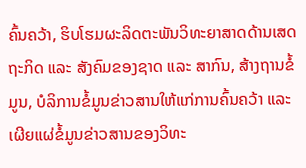ຄົ້ນຄວ້າ, ຮິບໂຮມຜະລິດຕະພັນວິທະຍາສາດດ້ານເສດຖະກິດ ແລະ ສັງຄົມຂອງຊາດ ແລະ ສາກົນ, ສ້າງຖານຂໍ້ມູນ, ບໍລິການຂໍ້ມູນຂ່າວສານໃຫ້ແກ່ການຄົ້ນຄວ້າ ແລະ ເຜີຍແຜ່ຂໍ້ມູນຂ່າວສານຂອງວິທະ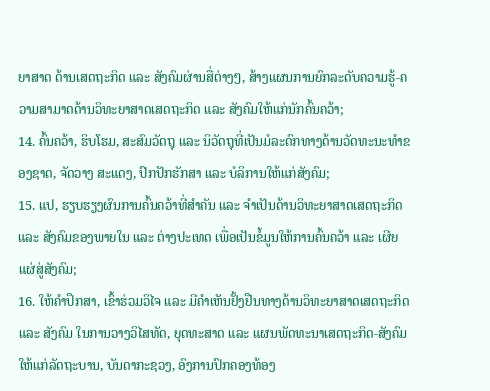ຍາສາດ ດ້ານເສດຖະກິດ ແລະ ສັງຄົມຜ່ານສື່ຕ່າງໆ, ສ້າງແຜນການຍົກລະດັບຄວາມຮູ້-ຄວາມສາມາດດ້ານວິທະຍາສາດເສດຖະກິດ ແລະ ສັງຄົມໃຫ້ແກ່ນັກຄົ້ນຄວ້າ;
14. ຄົ້ນຄວ້າ, ຮິບໂຮມ, ສະສົມວັດຖຸ ແລະ ນິວັດຖຸທີ່ເປັນມໍລະດົກທາງດ້ານວັດທະນະທຳຂອງຊາດ, ຈັດວາງ ສະແດງ, ປົກປັກຮັກສາ ແລະ ບໍລິການໃຫ້ແກ່ສັງຄົມ;
15. ແປ, ຮຽບຮຽງຜົນການຄົ້ນຄວ້າທີ່ສຳຄັນ ແລະ ຈຳເປັນດ້ານວິທະຍາສາດເສດຖະກິດ ແລະ ສັງຄົມຂອງພາຍໃນ ແລະ ຕ່າງປະເທດ ເພື່ອເປັນຂໍ້ມູນໃຫ້ການຄົ້ນຄວ້າ ແລະ ເຜີຍແຜ່ສູ່ສັງຄົມ;
16. ໃຫ້ຄຳປຶກສາ, ເຂົ້າຮ່ວມວິໄຈ ແລະ ມີຄຳເຫັນຢັ້ງຢືນທາງດ້ານວິທະຍາສາດເສດຖະກິດ ແລະ ສັງຄົມ ໃນການວາງວິໄສທັດ, ຍຸດທະສາດ ແລະ ແຜນພັດທະນາເສດຖະກິດ-ສັງຄົມ ໃຫ້ແກ່ລັດຖະບານ, ບັນດາກະຊວງ, ອົງການປົກຄອງທ້ອງ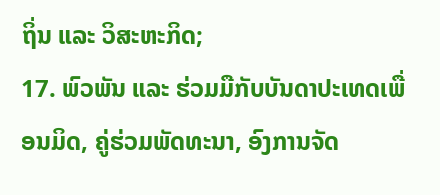ຖິ່ນ ແລະ ວິສະຫະກິດ;
17. ພົວພັນ ແລະ ຮ່ວມມືກັບບັນດາປະເທດເພື່ອນມິດ, ຄູ່ຮ່ວມພັດທະນາ, ອົງການຈັດ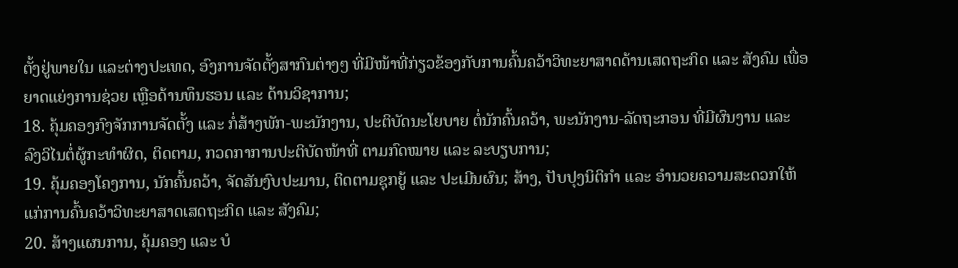ຕັ້ງຢູ່ພາຍໃນ ແລະຕ່າງປະເທດ, ອົງການຈັດຕັ້ງສາກົນຕ່າງໆ ທີ່ມີໜ້າທີ່ກ່ຽວຂ້ອງກັບການຄົ້ນຄວ້າວິທະຍາສາດດ້ານເສດຖະກິດ ແລະ ສັງຄົມ ເພື່ອຍາດແຍ່ງການຊ່ວຍ ເຫຼືອດ້ານທຶນຮອນ ແລະ ດ້ານວິຊາການ;
18. ຄຸ້ມຄອງກົງຈັກການຈັດຕັ້ງ ແລະ ກໍ່ສ້າງພັກ-ພະນັກງານ, ປະຕິບັດນະໂຍບາຍ ຕໍ່ນັກຄົ້ນຄວ້າ, ພະນັກງານ-ລັດຖະກອນ ທີ່ມີຜົນງານ ແລະ ລົງວິໄນຕໍ່ຜູ້ກະທຳຜິດ, ຕິດຕາມ, ກວດກາການປະຕິບັດໜ້າທີ່ ຕາມກົດໝາຍ ແລະ ລະບຽບການ;
19. ຄຸ້ມຄອງໂຄງການ, ນັກຄົ້ນຄວ້າ, ຈັດສັນງົບປະມານ, ຕິດຕາມຊຸກຍູ້ ແລະ ປະເມີນຜົນ; ສ້າງ, ປັບປຸງນິຕິກຳ ແລະ ອຳນວຍຄວາມສະດວກໃຫ້ແກ່ການຄົ້ນຄວ້າວິທະຍາສາດເສດຖະກິດ ແລະ ສັງຄົມ;
20. ສ້າງແຜນການ, ຄຸ້ມຄອງ ແລະ ບໍ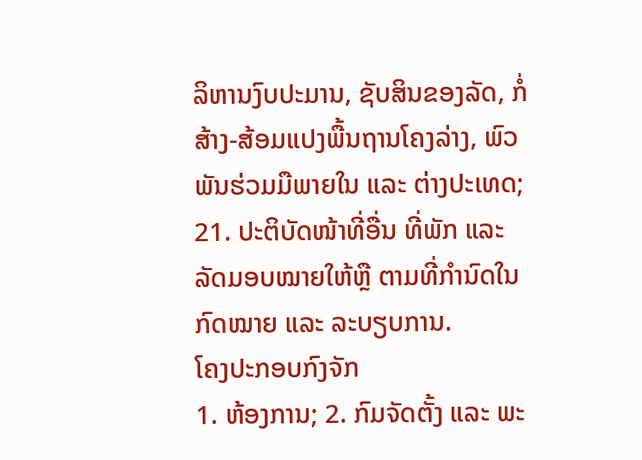ລິຫານງົບປະມານ, ຊັບສິນຂອງລັດ, ກໍ່ສ້າງ-ສ້ອມແປງພື້ນຖານໂຄງລ່າງ, ພົວພັນຮ່ວມມືພາຍໃນ ແລະ ຕ່າງປະເທດ;
21. ປະຕິບັດໜ້າທີ່ອື່ນ ທີ່ພັກ ແລະ ລັດມອບໝາຍໃຫ້ຫຼື ຕາມທີ່ກໍານົດໃນກົດໝາຍ ແລະ ລະບຽບການ.
ໂຄງປະກອບກົງຈັກ
1. ຫ້ອງການ; 2. ກົມຈັດຕັ້ງ ແລະ ພະ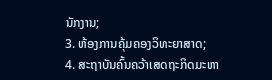ນັກງານ;
3. ຫ້ອງການຄຸ້ມຄອງວິທະຍາສາດ;
4. ສະຖາບັນຄົ້ນຄວ້າເສດຖະກິດມະຫາ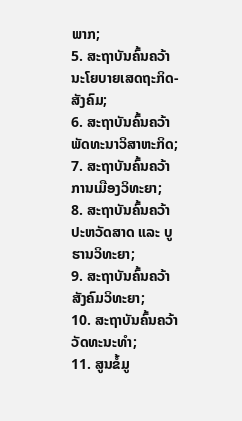ພາກ;
5. ສະຖາບັນຄົ້ນຄວ້ານະໂຍບາຍເສດຖະກິດ-ສັງຄົມ;
6. ສະຖາບັນຄົ້ນຄວ້າພັດທະນາວິສາຫະກິດ;
7. ສະຖາບັນຄົ້ນຄວ້າການເມືອງວິທະຍາ;
8. ສະຖາບັນຄົ້ນຄວ້າປະຫວັດສາດ ແລະ ບູຮານວິທະຍາ;
9. ສະຖາບັນຄົ້ນຄວ້າສັງຄົມວິທະຍາ;
10. ສະຖາບັນຄົ້ນຄວ້າວັດທະນະທຳ;
11. ສູນຂໍ້ມູ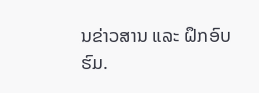ນຂ່າວສານ ແລະ ຝຶກອົບຮົມ.